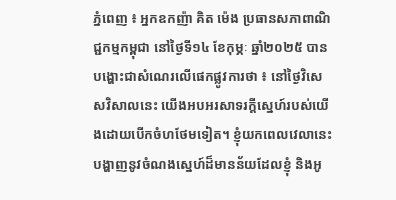ភ្នំពេញ ៖ អ្នកឧកញ៉ា គិត ម៉េង ប្រធានសភាពាណិជ្ជកម្មកម្ពុជា នៅថ្ងៃទី១៤ ខែកុម្ភៈ ឆ្នាំ២០២៥ បានបង្ហោះជាសំណេរលើផេកផ្លូវការថា ៖ នៅថ្ងៃវិសេសវិសាលនេះ យើងអបអរសាទរក្ដីស្នេហ៍របស់យើងដោយបើកចំហថែមទៀត។ ខ្ញុំយកពេលវេលានេះបង្ហាញនូវចំណងស្នេហ៍ដ៏មានន័យដែលខ្ញុំ និងអូ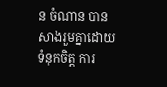ន ចំណាន បានសាងរួមគ្នាដោយទំនុកចិត្ត ការ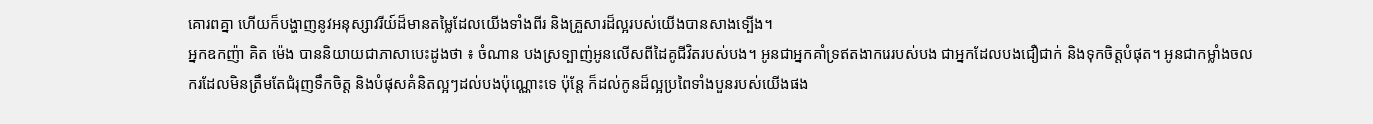គោរពគ្នា ហើយក៏បង្ហាញនូវអនុស្សាវរីយ៍ដ៏មានតម្លៃដែលយើងទាំងពីរ និងគ្រួសារដ៏ល្អរបស់យើងបានសាងទ្បើង។
អ្នកឧកញ៉ា គិត ម៉េង បាននិយាយជាភាសាបេះដូងថា ៖ ចំណាន បងស្រទ្បាញ់អូនលើសពីដៃគូជីវិតរបស់បង។ អូនជាអ្នកគាំទ្រឥតងាករេរបស់បង ជាអ្នកដែលបងជឿជាក់ និងទុកចិត្តបំផុត។ អូនជាកម្លាំងចលករដែលមិនត្រឹមតែជំរុញទឹកចិត្ត និងបំផុសគំនិតល្អៗដល់បងប៉ុណ្ណោះទេ ប៉ុន្តែ ក៏ដល់កូនដ៏ល្អប្រពៃទាំងបួនរបស់យើងផង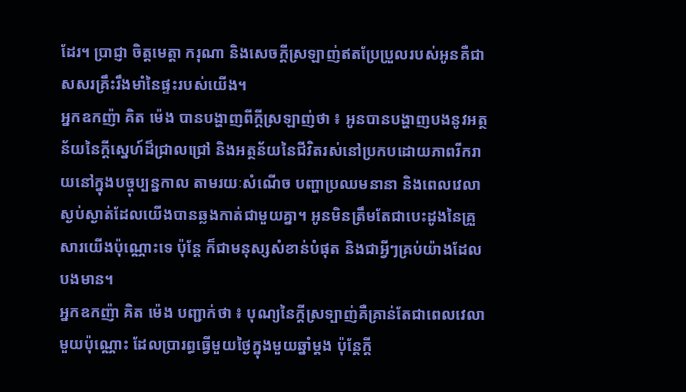ដែរ។ ប្រាជ្ញា ចិត្តមេត្តា ករុណា និងសេចក្តីស្រឡាញ់ឥតប្រែប្រួលរបស់អូនគឺជាសសរគ្រឹះរឹងមាំនៃផ្ទះរបស់យើង។
អ្នកឧកញ៉ា គិត ម៉េង បានបង្ហាញពីក្តីស្រឡាញ់ថា ៖ អូនបានបង្ហាញបងនូវអត្ថន័យនៃក្តីសេ្នហ៍ដ៏ជ្រាលជ្រៅ និងអត្ថន័យនៃជីវិតរស់នៅប្រកបដោយភាពរីករាយនៅក្នុងបច្ចុប្បន្នកាល តាមរយៈសំណើច បញ្ហាប្រឈមនានា និងពេលវេលាស្ងប់ស្ងាត់ដែលយើងបានឆ្លងកាត់ជាមួយគ្នា។ អូនមិនត្រឹមតែជាបេះដូងនៃគ្រួសារយើងប៉ុណ្ណោះទេ ប៉ុន្តែ ក៏ជាមនុស្សសំខាន់បំផុត និងជាអ្វីៗគ្រប់យ៉ាងដែលបងមាន។
អ្នកឧកញ៉ា គិត ម៉េង បញ្ជាក់ថា ៖ បុណ្យនៃក្តីស្រទ្បាញ់គឺគ្រាន់តែជាពេលវេលាមួយប៉ុណ្ណោះ ដែលប្រារព្ធធ្វើមួយថ្ងៃក្នុងមួយឆ្នាំម្តង ប៉ុន្តែក្តី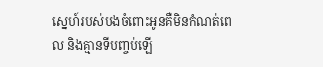ស្នេហ៍របស់បងចំពោះអូនគឺមិនកំណត់ពេល និងគ្មានទីបញ្ចប់ឡើ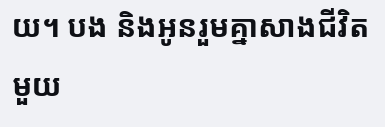យ។ បង និងអូនរួមគ្នាសាងជីវិតមួយ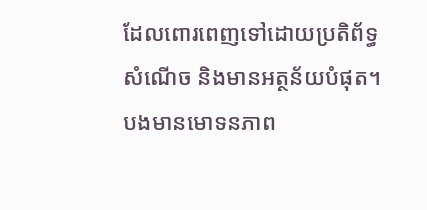ដែលពោរពេញទៅដោយប្រតិព័ទ្ធ សំណើច និងមានអត្ថន័យបំផុត។ បងមានមោទនភាព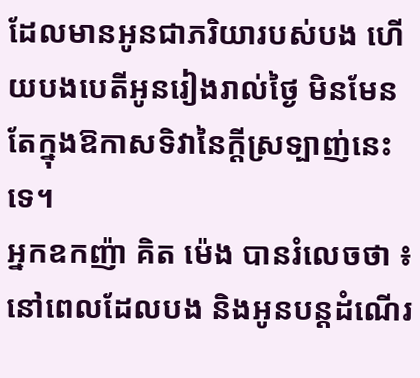ដែលមានអូនជាភរិយារបស់បង ហើយបងបេតីអូនរៀងរាល់ថ្ងៃ មិនមែនតែក្នុងឱកាសទិវានៃក្តីស្រទ្បាញ់នេះទេ។
អ្នកឧកញ៉ា គិត ម៉េង បានរំលេចថា ៖ នៅពេលដែលបង និងអូនបន្តដំណើរ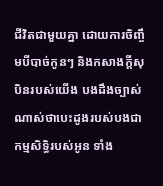ជីវិតជាមួយគ្នា ដោយការចិញ្ចឹមបីបាច់កូនៗ និងកសាងក្តីសុបិនរបស់យើង បងដឹងច្បាស់ណាស់ថាបេះដូងរបស់បងជាកម្មសិទ្ធិរបស់អូន ទាំង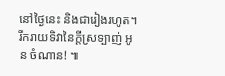នៅថ្ងៃនេះ និងជារៀងរហូត។
រីករាយទិវានៃក្តីស្រទ្បាញ់ អូន ចំណាន! ៕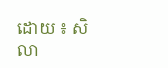ដោយ ៖ សិលា